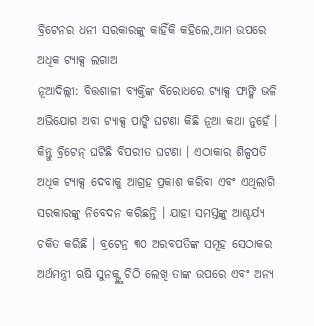ବ୍ରିଟେନର ଧନୀ ସରକାରଙ୍କୁ କାହିଁକି କହିଲେ,ଆମ ଉପରେ ଅଧିକ ଟ୍ୟାକ୍ସ ଲଗାଅ
ନୂଆଦିଲ୍ଲୀ: ବିତ୍ତଶାଳୀ ବ୍ୟକ୍ତିଙ୍କ ବିରୋଧରେ ଟ୍ୟାକ୍ସ ଫାଙ୍କି ଭଳି ଅଭିଯୋଗ ଅବା ଟ୍ୟାକ୍ସ ପାଙ୍କି ଘଟଣା କିଛି ନୂଆ କଥା ନୁହେଁ । କିନ୍ତୁ ବ୍ରିଟେନ୍ ଘଟିଛି ବିପରୀତ ଘଟଣା । ଏଠାକାର ଶିଳ୍ପପତି ଅଧିକ ଟ୍ୟାକ୍ସ ଦେବାକୁ ଆଗ୍ରହ ପ୍ରକାଶ କରିବା ଏବଂ ଏଥିଲାଗି ସରକାରଙ୍କୁ ନିବେଦନ କରିଛନ୍ତି । ଯାହା ସମସ୍ତଙ୍କୁ ଆଶ୍ଚର୍ଯ୍ୟ ଚକିତ କରିଛି । ବ୍ରଟେନ୍ର ୩୦ ଅରବପତିଙ୍କ ସମୂହ ସେଠାକର ଅର୍ଥମନ୍ତ୍ରୀ ଋଷି ସୁନକ୍ଙ୍କୁ ଚିଠି ଲେଖି ତାଙ୍କ ଉପରେ ଏବଂ ଅନ୍ୟ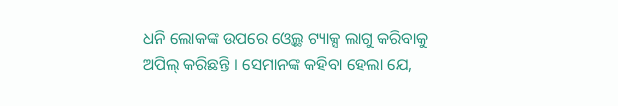ଧନି ଲୋକଙ୍କ ଉପରେ ଓ୍ୱେଲ୍ଥ ଟ୍ୟାକ୍ସ ଲାଗୁ କରିବାକୁ ଅପିଲ୍ କରିଛନ୍ତି । ସେମାନଙ୍କ କହିବା ହେଲା ଯେ,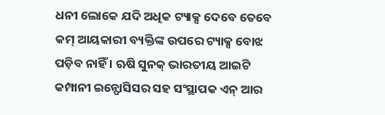ଧନୀ ଲୋକେ ଯଦି ଅଧିକ ଟ୍ୟାକ୍ସ ଦେବେ ତେବେ କମ୍ ଆୟକାରୀ ବ୍ୟକ୍ତିଙ୍କ ଉପରେ ଟ୍ୟାକ୍ସ ବୋଝ ପଡ଼ିବ ନାହିଁ । ଋଷି ସୁନକ୍ ଭାରତୀୟ ଆଇଟି କମ୍ପାନୀ ଇନ୍ଫୋସିସର ସହ ସଂସ୍ଥାପକ ଏନ୍ ଆର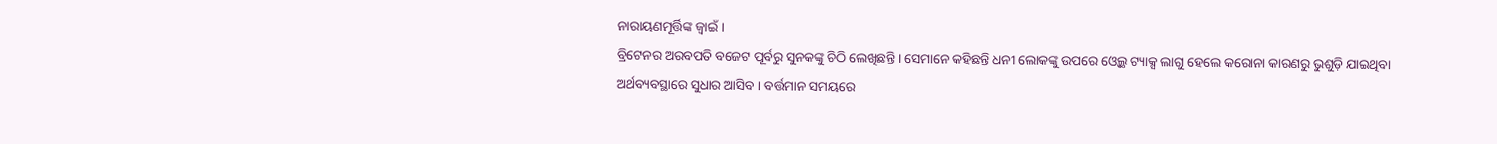ନାରାୟଣମୂର୍ତ୍ତିଙ୍କ ଜ୍ୱାଇଁ ।
ବ୍ରିଟେନର ଅରବପତି ବଜେଟ ପୂର୍ବରୁ ସୁନକଙ୍କୁ ଚିଠି ଲେଖିଛନ୍ତି । ସେମାନେ କହିଛନ୍ତି ଧନୀ ଲୋକଙ୍କୁ ଉପରେ ଓ୍ୱେଲ୍ଥ ଟ୍ୟାକ୍ସ ଲାଗୁ ହେଲେ କରୋନା କାରଣରୁ ଭୁଶୁଡ଼ି ଯାଇଥିବା ଅର୍ଥବ୍ୟବସ୍ଥାରେ ସୁଧାର ଆସିବ । ବର୍ତ୍ତମାନ ସମୟରେ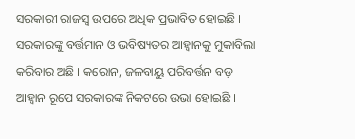ସରକାରୀ ରାଜସ୍ୱ ଉପରେ ଅଧିକ ପ୍ରଭାବିତ ହୋଇଛି । ସରକାରଙ୍କୁ ବର୍ତ୍ତମାନ ଓ ଭବିଷ୍ୟତର ଆହ୍ୱାନକୁ ମୁକାବିଲା କରିବାର ଅଛି । କରୋନ, ଜଳବାୟୁ ପରିବର୍ତ୍ତନ ବଡ଼ ଆହ୍ୱାନ ରୂପେ ସରକାରଙ୍କ ନିକଟରେ ଉଭା ହୋଇଛି ।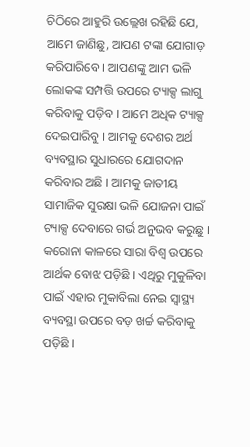ଚିଠିରେ ଆହୁରି ଉଲ୍ଲେଖ ରହିଛି ଯେ, ଆମେ ଜାଣିଛୁ, ଆପଣ ଟଙ୍କା ଯୋଗାଡ଼ କରିପାରିବେ । ଆପଣଙ୍କୁ ଆମ ଭଳି ଲୋକଙ୍କ ସମ୍ପତ୍ତି ଉପରେ ଟ୍ୟାକ୍ସ ଲାଗୁ କରିବାକୁ ପଡ଼ିବ । ଆମେ ଅଧିକ ଟ୍ୟାକ୍ସ ଦେଇପାରିବୁ । ଆମକୁ ଦେଶର ଅର୍ଥ ବ୍ୟବସ୍ଥାର ସୁଧାରରେ ଯୋଗଦାନ କରିବାର ଅଛି । ଆମକୁ ଜାତୀୟ ସାମାଜିକ ସୁରକ୍ଷା ଭଳି ଯୋଜନା ପାଇଁ ଟ୍ୟାକ୍ସ ଦେବାରେ ଗର୍ଭ ଅନୁଭବ କରୁଛୁ । କରୋନା କାଳରେ ସାରା ବିଶ୍ୱ ଉପରେ ଆର୍ଥକ ବୋଝ ପଡ଼ିଛି । ଏଥିରୁ ମୁକୁଳିବା ପାଇଁ ଏହାର ମୁକାବିଲା ନେଇ ସ୍ୱାସ୍ଥ୍ୟ ବ୍ୟବସ୍ଥା ଉପରେ ବଡ଼ ଖର୍ଚ୍ଚ କରିବାକୁ ପଡ଼ିଛି ।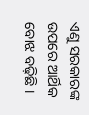ଏଣୁ ସରକାରଙ୍କ ଉପରେ ଆର୍ଥିକ ବୋଝ ବଢ଼ିଛି ।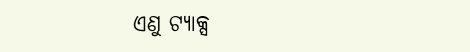ଏଣୁ ଟ୍ୟାକ୍ସ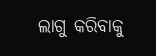ଲାଗୁ କରିବାକୁ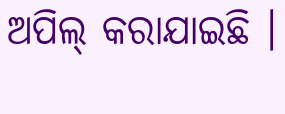ଅପିଲ୍ କରାଯାଇଛି ।